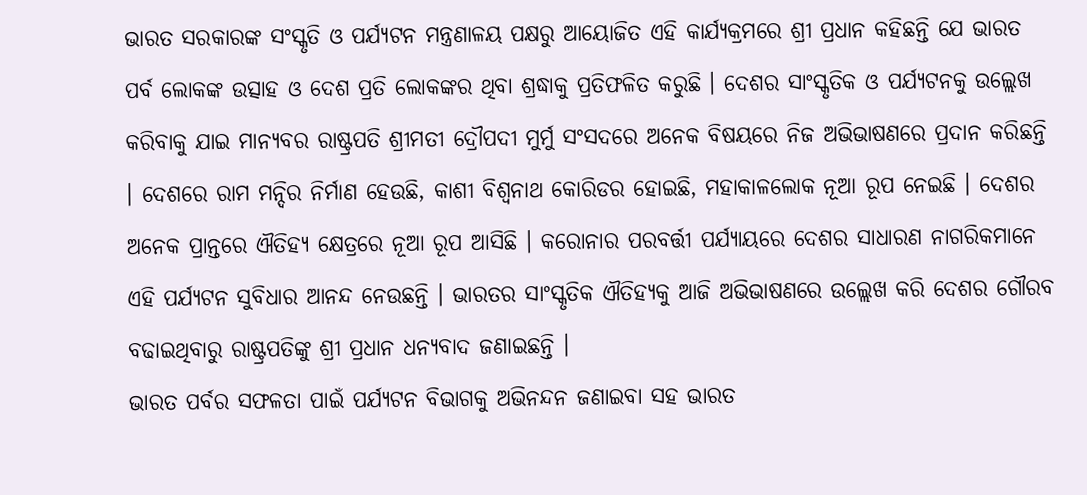ଭାରତ ସରକାରଙ୍କ ସଂସ୍କୃତି ଓ ପର୍ଯ୍ୟଟନ ମନ୍ତ୍ରଣାଳୟ ପକ୍ଷରୁ ଆୟୋଜିତ ଏହି କାର୍ଯ୍ୟକ୍ରମରେ ଶ୍ରୀ ପ୍ରଧାନ କହିଛନ୍ତି ଯେ ଭାରତ ପର୍ବ ଲୋକଙ୍କ ଉତ୍ସାହ ଓ ଦେଶ ପ୍ରତି ଲୋକଙ୍କର ଥିବା ଶ୍ରଦ୍ଧାକୁ ପ୍ରତିଫଳିତ କରୁଛି । ଦେଶର ସାଂସ୍କୃତିକ ଓ ପର୍ଯ୍ୟଟନକୁ ଉଲ୍ଲେଖ କରିବାକୁ ଯାଇ ମାନ୍ୟବର ରାଷ୍ଟ୍ରପତି ଶ୍ରୀମତୀ ଦ୍ରୌପଦୀ ମୁର୍ମୁ ସଂସଦରେ ଅନେକ ବିଷୟରେ ନିଜ ଅଭିଭାଷଣରେ ପ୍ରଦାନ କରିଛନ୍ତି । ଦେଶରେ ରାମ ମନ୍ଦିର ନିର୍ମାଣ ହେଉଛି, କାଶୀ ବିଶ୍ୱନାଥ କୋରିଡର ହୋଇଛି, ମହାକାଳଲୋକ ନୂଆ ରୂପ ନେଇଛି । ଦେଶର ଅନେକ ପ୍ରାନ୍ତରେ ଐତିହ୍ୟ କ୍ଷେତ୍ରରେ ନୂଆ ରୂପ ଆସିଛି । କରୋନାର ପରବର୍ତ୍ତୀ ପର୍ଯ୍ୟାୟରେ ଦେଶର ସାଧାରଣ ନାଗରିକମାନେ ଏହି ପର୍ଯ୍ୟଟନ ସୁବିଧାର ଆନନ୍ଦ ନେଉଛନ୍ତି । ଭାରତର ସାଂସ୍କୃତିକ ଐତିହ୍ୟକୁ ଆଜି ଅଭିଭାଷଣରେ ଉଲ୍ଲେଖ କରି ଦେଶର ଗୌରବ ବଢାଇଥିବାରୁ ରାଷ୍ଟ୍ରପତିଙ୍କୁ ଶ୍ରୀ ପ୍ରଧାନ ଧନ୍ୟବାଦ ଜଣାଇଛନ୍ତି ।
ଭାରତ ପର୍ବର ସଫଳତା ପାଇଁ ପର୍ଯ୍ୟଟନ ବିଭାଗକୁ ଅଭିନନ୍ଦନ ଜଣାଇବା ସହ ଭାରତ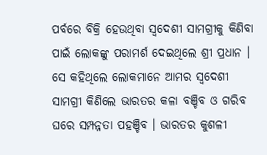ପର୍ବରେ ବିକ୍ରି ହେଉଥିବା ସ୍ୱଦେଶୀ ସାମଗ୍ରୀକୁ କିଣିବା ପାଇଁ ଲୋକଙ୍କୁ ପରାମର୍ଶ ଦେଇଥିଲେ ଶ୍ରୀ ପ୍ରଧାନ । ସେ କହିଥିଲେ ଲୋକମାନେ ଆମର ସ୍ୱଦେଶୀ ସାମଗ୍ରୀ କିଣିଲେ ଭାରତର କଳା ବଞ୍ଚିବ ଓ ଗରିବ ଘରେ ସମ୍ପନ୍ନତା ପହଞ୍ଚିବ । ଭାରତର କୁଶଳୀ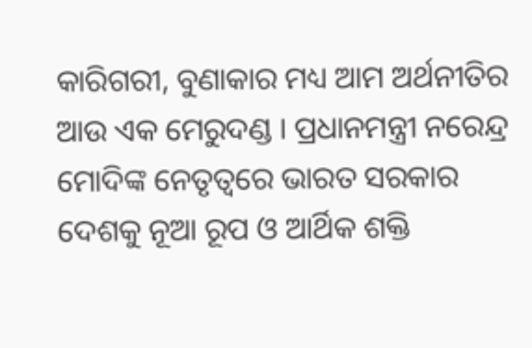କାରିଗରୀ, ବୁଣାକାର ମଧ୍ୟ ଆମ ଅର୍ଥନୀତିର ଆଉ ଏକ ମେରୁଦଣ୍ଡ । ପ୍ରଧାନମନ୍ତ୍ରୀ ନରେନ୍ଦ୍ର ମୋଦିଙ୍କ ନେତୃତ୍ୱରେ ଭାରତ ସରକାର ଦେଶକୁ ନୂଆ ରୂପ ଓ ଆର୍ଥିକ ଶକ୍ତି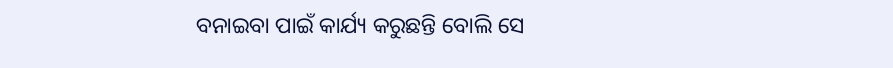ବନାଇବା ପାଇଁ କାର୍ଯ୍ୟ କରୁଛନ୍ତି ବୋଲି ସେ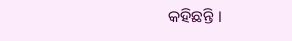କହିଛନ୍ତି ।